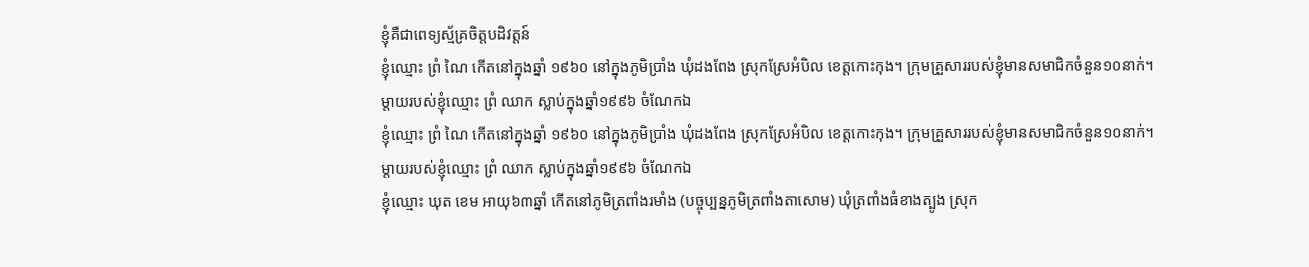ខ្ញុំគឺជាពេទ្យស្ម័គ្រចិត្តបដិវត្តន៍
ខ្ញុំឈ្មោះ ព្រំ ណៃ កើតនៅក្នុងឆ្នាំ ១៩៦០ នៅក្នុងភូមិប្រាំង ឃុំដងពែង ស្រុកស្រែអំបិល ខេត្តកោះកុង។ ក្រុមគ្រួសាររបស់ខ្ញុំមានសមាជិកចំនួន១០នាក់។ ម្តាយរបស់ខ្ញុំឈ្មោះ ព្រំ ឈាក ស្លាប់ក្នុងឆ្នាំ១៩៩៦ ចំណែកឯ
ខ្ញុំឈ្មោះ ព្រំ ណៃ កើតនៅក្នុងឆ្នាំ ១៩៦០ នៅក្នុងភូមិប្រាំង ឃុំដងពែង ស្រុកស្រែអំបិល ខេត្តកោះកុង។ ក្រុមគ្រួសាររបស់ខ្ញុំមានសមាជិកចំនួន១០នាក់។ ម្តាយរបស់ខ្ញុំឈ្មោះ ព្រំ ឈាក ស្លាប់ក្នុងឆ្នាំ១៩៩៦ ចំណែកឯ
ខ្ញុំឈ្មោះ ឃុត ខេម អាយុ៦៣ឆ្នាំ កើតនៅភូមិត្រពាំងរមាំង (បច្ចុប្បន្នភូមិត្រពាំងតាសោម) ឃុំត្រពាំងធំខាងត្បូង ស្រុក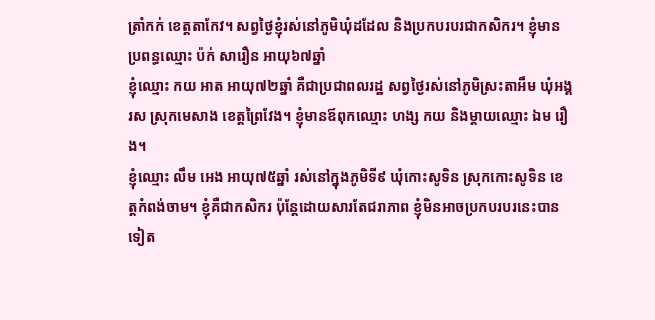ត្រាំកក់ ខេត្តតាកែវ។ សព្វថ្ងៃខ្ញុំរស់នៅភូមិឃុំដដែល និងប្រកបរបរជាកសិករ។ ខ្ញុំមានប្រពន្ធឈ្មោះ ប៉ក់ សារឿន អាយុ៦៧ឆ្នាំ
ខ្ញុំឈ្មោះ កយ អាត អាយុ៧២ឆ្នាំ គឺជាប្រជាពលរដ្ឋ សព្វថ្ងៃរស់នៅភូមិស្រះតាអឹម ឃុំអង្គរស ស្រុកមេសាង ខេត្តព្រៃវែង។ ខ្ញុំមានឪពុកឈ្មោះ ហង្ស កយ និងម្ដាយឈ្មោះ ឯម រឿង។
ខ្ញុំឈ្មោះ លឹម អេង អាយុ៧៥ឆ្នាំ រស់នៅក្នុងភូមិទី៩ ឃុំកោះសូទិន ស្រុកកោះសូទិន ខេត្តកំពង់ចាម។ ខ្ញុំគឺជាកសិករ ប៉ុន្តែដោយសារតែជរាភាព ខ្ញុំមិនអាចប្រកបរបរនេះបានទៀត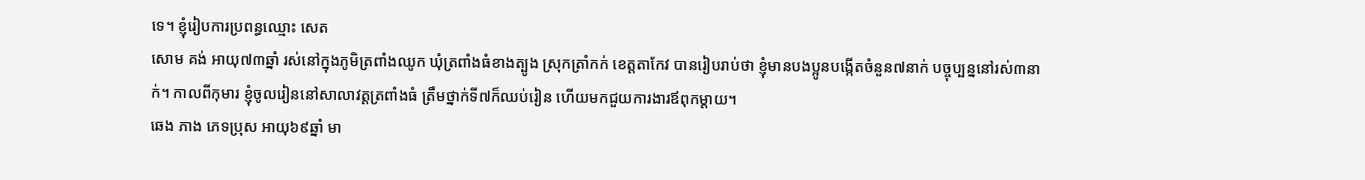ទេ។ ខ្ញុំរៀបការប្រពន្ធឈ្មោះ សេត
សោម គង់ អាយុ៧៣ឆ្នាំ រស់នៅក្នុងភូមិត្រពាំងឈូក ឃុំត្រពាំងធំខាងត្បូង ស្រុកត្រាំកក់ ខេត្តតាកែវ បានរៀបរាប់ថា ខ្ញុំមានបងប្អូនបង្កើតចំនួន៧នាក់ បច្ចុប្បន្ននៅរស់៣នាក់។ កាលពីកុមារ ខ្ញុំចូលរៀននៅសាលាវត្តត្រពាំងធំ ត្រឹមថ្នាក់ទី៧ក៏ឈប់រៀន ហើយមកជួយការងារឪពុកម្តាយ។
ឆេង ភាង ភេទប្រុស អាយុ៦៩ឆ្នាំ មា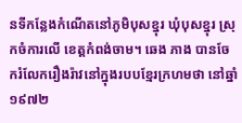នទីកន្លែងកំណើតនៅភូមិបុសខ្នុរ ឃុំបុសខ្នុរ ស្រុកចំការលើ ខេត្តកំពង់ចាម។ ឆេង ភាង បានចែករំលែករឿងរ៉ាវនៅក្នុងរបបខ្មែរក្រហមថា នៅឆ្នាំ១៩៧២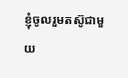ខ្ញុំចូលរួមតស៊ូជាមួយ